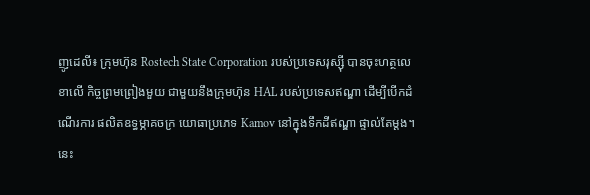ញូដេលី៖ ក្រុមហ៊ុន Rostech State Corporation របស់ប្រទេសរុស្ស៊ី បានចុះហត្ថលេខាលើ កិច្ចព្រមព្រៀងមួយ ជាមួយនឹងក្រុមហ៊ុន HAL របស់ប្រទេសឥណ្ឌា ដើម្បីបើកដំណើរការ ផលិតឧទ្ធម្ភាគចក្រ យោធាប្រភេទ Kamov នៅក្នុងទឹកដីឥណ្ឌា ផ្ទាល់តែម្តង។ នេះ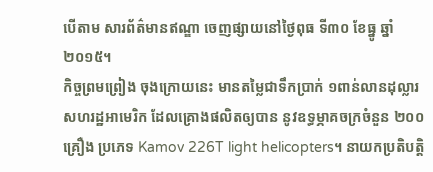បើតាម សារព័ត៌មានឥណ្ឌា ចេញផ្សាយនៅថ្ងៃពុធ ទី៣០ ខែធ្នូ ឆ្នាំ ២០១៥។
កិច្ចព្រមព្រៀង ចុងក្រោយនេះ មានតម្លៃជាទឹកប្រាក់ ១ពាន់លានដុល្លារសហរដ្ឋអាមេរិក ដែលគ្រោងផលិតឲ្យបាន នូវឧទ្ធម្ភាគចក្រចំនួន ២០០ គ្រឿង ប្រភេទ Kamov 226T light helicopters។ នាយកប្រតិបត្តិ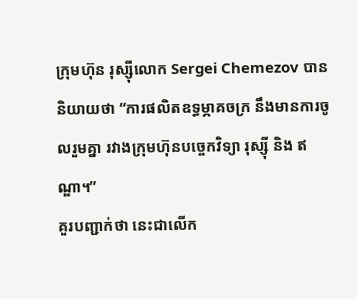ក្រុមហ៊ុន រុស្ស៊ីលោក Sergei Chemezov បាននិយាយថា “ការផលិតឧទ្ធម្ភាគចក្រ នឹងមានការចូលរួមគ្នា រវាងក្រុមហ៊ុនបច្ចេកវិទ្យា រុស្ស៊ី និង ឥណ្ឌា។”
គួរបញ្ជាក់ថា នេះជាលើក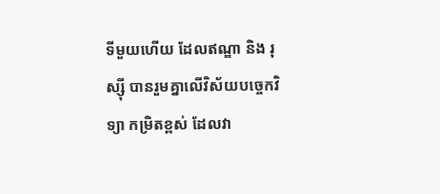ទីមួយហើយ ដែលឥណ្ឌា និង រុស្ស៊ី បានរួមគ្នាលើវិស័យបច្ចេកវិទ្យា កម្រិតខ្ពស់ ដែលវា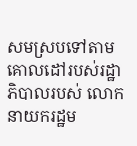សមស្របទៅតាម គោលដៅរបស់រដ្ឋាភិបាលរបស់ លោកនាយករដ្ឋម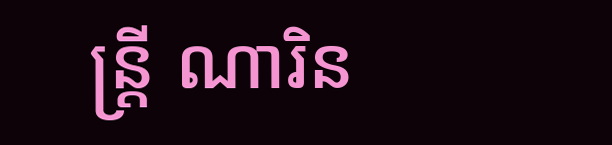ន្ត្រី ណារិន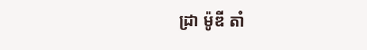ដ្រា ម៉ូឌី តាំ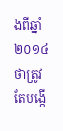ងពីឆ្នាំ ២០១៤ ថាត្រូវតែបង្កើ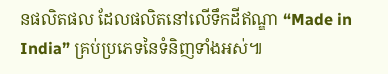នផលិតផល ដែលផលិតនៅលើទឹកដីឥណ្ឌា “Made in India” គ្រប់ប្រភេទនៃទំនិញទាំងអស់៕